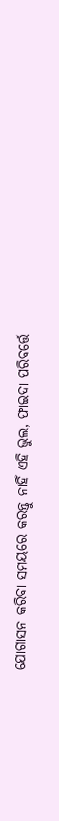ଯୋଗାସନ କରିବା ସମୟରେ କରନ୍ତୁ ନାହିଁ ଏହି ଭୁଲ, ଫାଇଦା ପରିବର୍ତ୍ତେ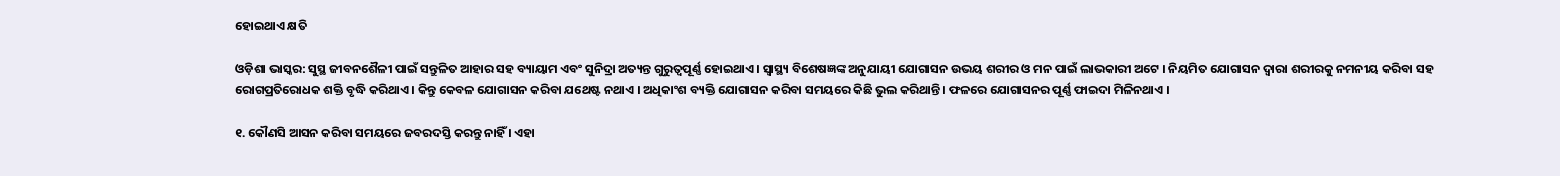ହୋଇଥାଏ କ୍ଷତି

ଓଡ଼ିଶା ଭାସ୍କର: ସୁସ୍ଥ ଜୀବନଶୈଳୀ ପାଇଁ ସନ୍ତୁଳିତ ଆହାର ସହ ବ୍ୟାୟାମ ଏବଂ ସୁନିଦ୍ରା ଅତ୍ୟନ୍ତ ଗୁରୁତ୍ୱପୂର୍ଣ୍ଣ ହୋଇଥାଏ । ସ୍ୱାସ୍ଥ୍ୟ ବିଶେଷଜ୍ଞଙ୍କ ଅନୁଯାୟୀ ଯୋଗାସନ ଉଭୟ ଶରୀର ଓ ମନ ପାଇଁ ଲାଭକାରୀ ଅଟେ । ନିୟମିତ ଯୋଗାସନ ଦ୍ୱାରା ଶରୀରକୁ ନମନୀୟ କରିବା ସହ ରୋଗପ୍ରତିରୋଧକ ଶକ୍ତି ବୃଦ୍ଧି କରିଥାଏ । କିନ୍ତୁ କେବଳ ଯୋଗାସନ କରିବା ଯଥେଷ୍ଟ ନଥାଏ । ଅଧିକାଂଶ ବ୍ୟକ୍ତି ଯୋଗାସନ କରିବା ସମୟରେ କିଛି ଭୁଲ କରିଥାନ୍ତି । ଫଳରେ ଯୋଗାସନର ପୂର୍ଣ୍ଣ ଫାଇଦା ମିଳିନଥାଏ ।

୧. କୌଣସି ଆସନ କରିବା ସମୟରେ ଜବରଦସ୍ତି କରନ୍ତୁ ନାହିଁ । ଏହା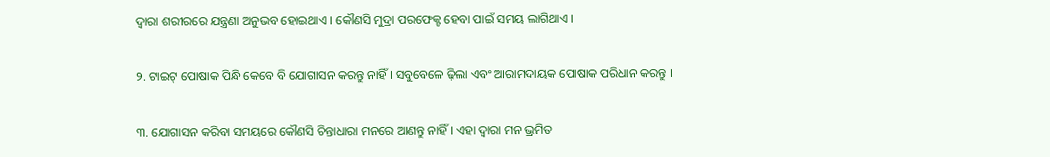ଦ୍ୱାରା ଶରୀରରେ ଯନ୍ତ୍ରଣା ଅନୁଭବ ହୋଇଥାଏ । କୌଣସି ମୁଦ୍ରା ପରଫେକ୍ଟ ହେବା ପାଇଁ ସମୟ ଲାଗିଥାଏ ।

୨. ଟାଇଟ୍ ପୋଷାକ ପିନ୍ଧି କେବେ ବି ଯୋଗାସନ କରନ୍ତୁ ନାହିଁ । ସବୁବେଳେ ଢ଼ିଲା ଏବଂ ଆରାମଦାୟକ ପୋଷାକ ପରିଧାନ କରନ୍ତୁ ।

୩. ଯୋଗାସନ କରିବା ସମୟରେ କୌଣସି ଚିନ୍ତାଧାରା ମନରେ ଆଣନ୍ତୁ ନାହିଁ । ଏହା ଦ୍ୱାରା ମନ ଭ୍ରମିତ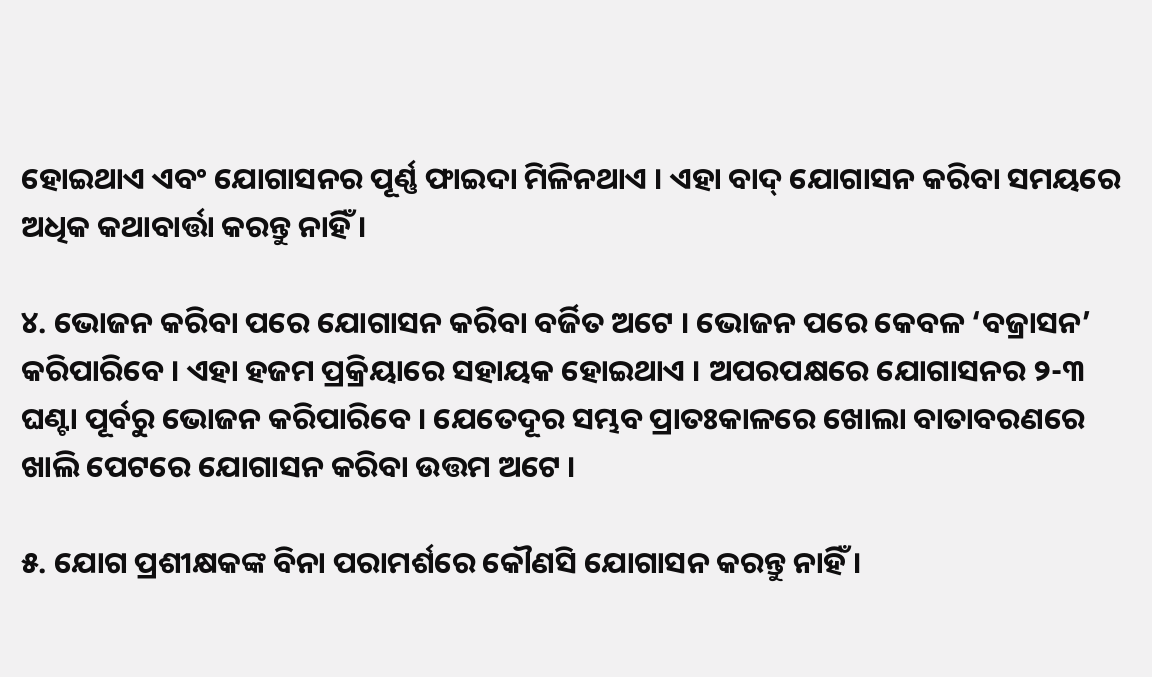ହୋଇଥାଏ ଏବଂ ଯୋଗାସନର ପୂର୍ଣ୍ଣ ଫାଇଦା ମିଳିନଥାଏ । ଏହା ବାଦ୍ ଯୋଗାସନ କରିବା ସମୟରେ ଅଧିକ କଥାବାର୍ତ୍ତା କରନ୍ତୁ ନାହିଁ ।

୪. ଭୋଜନ କରିବା ପରେ ଯୋଗାସନ କରିବା ବର୍ଜିତ ଅଟେ । ଭୋଜନ ପରେ କେବଳ ‘ବଜ୍ରାସନ’ କରିପାରିବେ । ଏହା ହଜମ ପ୍ରକ୍ରିୟାରେ ସହାୟକ ହୋଇଥାଏ । ଅପରପକ୍ଷରେ ଯୋଗାସନର ୨-୩ ଘଣ୍ଟା ପୂର୍ବରୁ ଭୋଜନ କରିପାରିବେ । ଯେତେଦୂର ସମ୍ଭବ ପ୍ରାତଃକାଳରେ ଖୋଲା ବାତାବରଣରେ ଖାଲି ପେଟରେ ଯୋଗାସନ କରିବା ଉତ୍ତମ ଅଟେ ।

୫. ଯୋଗ ପ୍ରଶୀକ୍ଷକଙ୍କ ବିନା ପରାମର୍ଶରେ କୌଣସି ଯୋଗାସନ କରନ୍ତୁ ନାହିଁ ।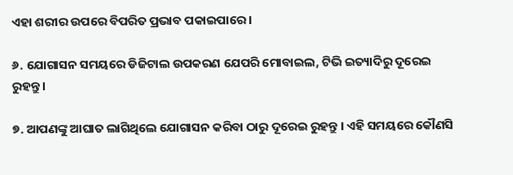ଏହା ଶରୀର ଉପରେ ବିପରିତ ପ୍ରଭାବ ପକାଇପାରେ ।

୬. ଯୋଗାସନ ସମୟରେ ଡିଜିଟାଲ ଉପକରଣ ଯେପରି ମୋବାଇଲ, ଟିଭି ଇତ୍ୟାଦିରୁ ଦୂରେଇ ରୁହନ୍ତୁ ।

୭. ଆପଣଙ୍କୁ ଆଘାତ ଲାଗିଥିଲେ ଯୋଗାସନ କରିବା ଠାରୁ ଦୂରେଇ ରୁହନ୍ତୁ । ଏହି ସମୟରେ କୌଣସି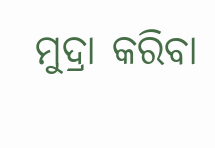ମୁଦ୍ରା କରିବା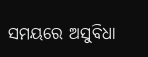ସମୟରେ ଅସୁବିଧା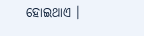ହୋଇଥାଏ ।